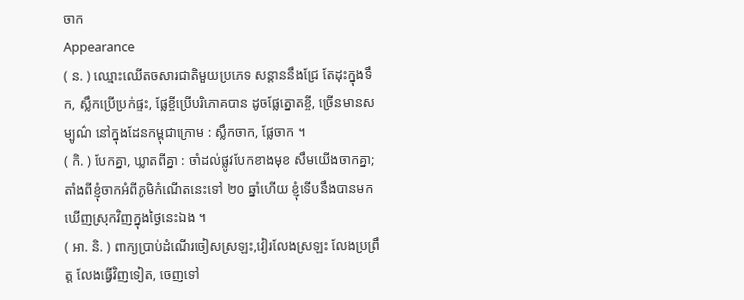ចាក
Appearance
( ន. ) ឈ្មោះឈើតចសារជាតិមួយប្រភេទ សន្ដាននឹងជ្រែ តែដុះក្នុងទឹក, ស្លឹកប្រើប្រក់ផ្ទះ, ផ្លែខ្ចីប្រើបរិភោគបាន ដូចផ្លែត្នោតខ្ចី, ច្រើនមានសម្បូណ៌ នៅក្នុងដែនកម្ពុជាក្រោម : ស្លឹកចាក, ផ្លែចាក ។
( កិ. ) បែកគ្នា, ឃ្លាតពីគ្នា : ចាំដល់ផ្លូវបែកខាងមុខ សឹមយើងចាកគ្នា; តាំងពីខ្ញុំចាកអំពីភូមិកំណើតនេះទៅ ២០ ឆ្នាំហើយ ខ្ញុំទើបនឹងបានមកឃើញស្រុកវិញក្នុងថ្ងៃនេះឯង ។
( អា. និ. ) ពាក្យប្រាប់ដំណើរចៀសស្រឡះ,វៀរលែងស្រឡះ លែងប្រព្រឹត្ត លែងធ្វើវិញទៀត, ចេញទៅ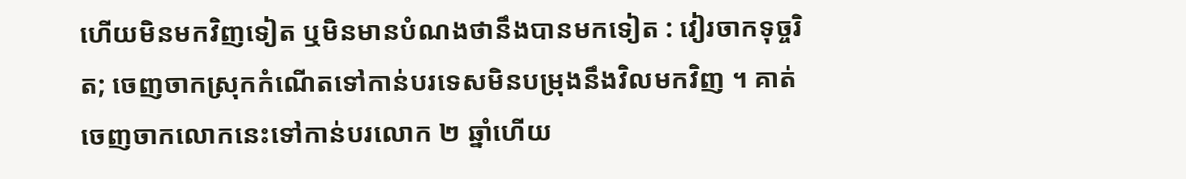ហើយមិនមកវិញទៀត ឬមិនមានបំណងថានឹងបានមកទៀត : វៀរចាកទុច្ចរិត; ចេញចាកស្រុកកំណើតទៅកាន់បរទេសមិនបម្រុងនឹងវិលមកវិញ ។ គាត់ចេញចាកលោកនេះទៅកាន់បរលោក ២ ឆ្នាំហើយ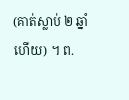(គាត់ស្លាប់ ២ ឆ្នាំហើយ) ។ ព.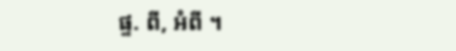ផ្ទ. ពី, អំពី ។